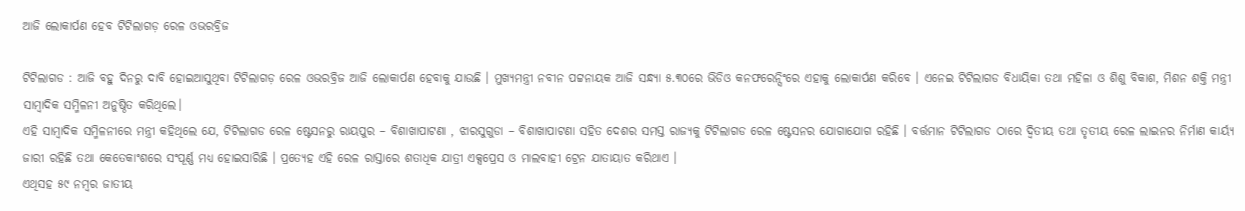ଆଜି ଲୋକାର୍ପଣ ହେବ ଟିଟିଲାଗଡ଼ ରେଳ ଓଭରବ୍ରିଜ

ଟିଟିଲାଗଡ : ଆଜି ବହୁ ଦିନରୁ ଦାବି ହୋଇଆସୁଥିବା ଟିଟିଲାଗଡ଼ ରେଳ ଓଭରବ୍ରିଜ ଆଜି ଲୋକାର୍ପଣ ହେବାକୁ ଯାଉଛି । ମୁଖ୍ୟମନ୍ତ୍ରୀ ନବୀନ ପଟ୍ଟନାୟକ ଆଜି ସନ୍ଧ୍ୟା ୫.୩୦ରେ ଭିଡିଓ କନଫରେନ୍ସିଂରେ ଏହାକୁ ଲୋକାର୍ପଣ କରିବେ । ଏନେଇ ଟିଟିଲାଗଡ ବିଧାୟିକା ତଥା ମହିଳା ଓ ଶିଶୁ ବିକାଶ, ମିଶନ ଶକ୍ତି ମନ୍ତ୍ରୀ ସାମ୍ବାଦିକ ସମ୍ମିଳନୀ ଅନୁଷ୍ଠିତ କରିଥିଲେ।
ଏହି ସାମ୍ବାଦିକ ସମ୍ମିଳନୀରେ ମନ୍ତ୍ରୀ କହିଥିଲେ ଯେ, ଟିଟିଲାଗଡ ରେଳ ଷ୍ଟେସନରୁ ରାୟପୁର – ବିଶାଖାପାଟଣା , ଝାରସୁଗୁଡା – ବିଶାଖାପାଟଣା ସହିତ ଦେଶର ସମସ୍ତ ରାଜ୍ୟକୁ ଟିଟିଲାଗଡ ରେଳ ଷ୍ଟେସନର ଯୋଗାଯୋଗ ରହିଛି । ବର୍ତ୍ତମାନ ଟିଟିଲାଗଡ ଠାରେ ଦ୍ବିତୀୟ ତଥା ତୃତୀୟ ରେଳ ଲାଇନର ନିର୍ମାଣ କାର୍ୟ୍ୟ ଜାରୀ ରହିଛି ତଥା କେତେକାଂଶରେ ସଂପୂର୍ଣ୍ଣ ମଧ୍ୟ ହୋଇସାରିଛି । ପ୍ରତ୍ୟେହ ଏହି ରେଳ ରାସ୍ତାରେ ଶତାଧିକ ଯାତ୍ରୀ ଏକ୍ସପ୍ରେସ ଓ ମାଲବାହୀ ଟ୍ରେନ ଯାତାୟାତ କରିଥାଏ ।
ଏଥିସହ ୫୯ ନମ୍ବର ଜାତୀୟ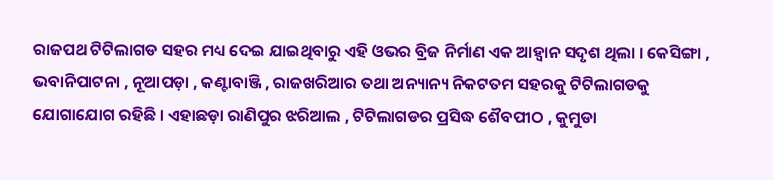ରାଜପଥ ଟିଟିଲାଗଡ ସହର ମଧ୍ୟ ଦେଇ ଯାଇଥିବାରୁ ଏହି ଓଭର ବ୍ରିଜ ନିର୍ମାଣ ଏକ ଆହ୍ବାନ ସଦୃଶ ଥିଲା । କେସିଙ୍ଗା , ଭବାନିପାଟନା , ନୂଆପଡ଼ା , କଣ୍ଟାବାଞ୍ଜି , ରାଜଖରିଆର ତଥା ଅନ୍ୟାନ୍ୟ ନିକଟତମ ସହରକୁ ଟିଟିଲାଗଡକୁ ଯୋଗାଯୋଗ ରହିଛି । ଏହାଛଡ଼ା ରାଣିପୁର ଝରିଆଲ , ଟିଟିଲାଗଡର ପ୍ରସିଦ୍ଧ ଶୈବପୀଠ , କୁମୁଡା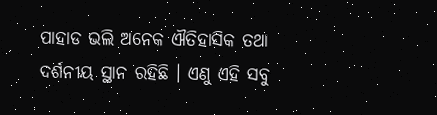ପାହାଡ ଭଲି ଅନେକ ଐତିହାସିକ ତଥା ଦର୍ଶନୀୟ ସ୍ଥାନ ରହିଛି । ଏଣୁ ଏହି ସବୁ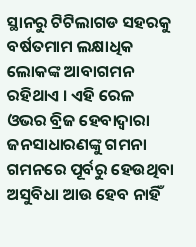ସ୍ଥାନରୁ ଟିଟିଲାଗଡ ସହରକୁ ବର୍ଷତମାମ ଲକ୍ଷାଧିକ ଲୋକଙ୍କ ଆବାଗମନ ରହିଥାଏ । ଏହି ରେଳ ଓଭର ବ୍ରିଜ ହେବାଦ୍ବାରା ଜନସାଧାରଣଙ୍କୁ ଗମନା ଗମନରେ ପୂର୍ବରୁ ହେଉଥିବା ଅସୁବିଧା ଆଉ ହେବ ନାହିଁ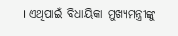। ଏଥିପାଇଁ ବିଧାୟିକା ମୁଖ୍ୟମନ୍ତ୍ରୀଙ୍କୁ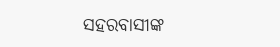ସହରବାସୀଙ୍କ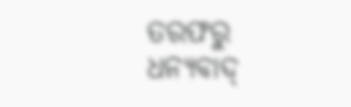ତରଫରୁ ଧନ୍ୟବାଦ୍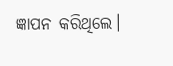ଜ୍ଞାପନ କରିଥିଲେ।